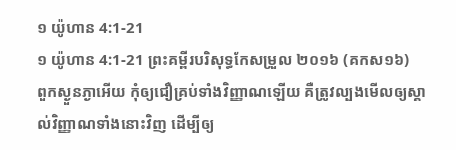១ យ៉ូហាន 4:1-21
១ យ៉ូហាន 4:1-21 ព្រះគម្ពីរបរិសុទ្ធកែសម្រួល ២០១៦ (គកស១៦)
ពួកស្ងួនភ្ងាអើយ កុំឲ្យជឿគ្រប់ទាំងវិញ្ញាណឡើយ គឺត្រូវល្បងមើលឲ្យស្គាល់វិញ្ញាណទាំងនោះវិញ ដើម្បីឲ្យ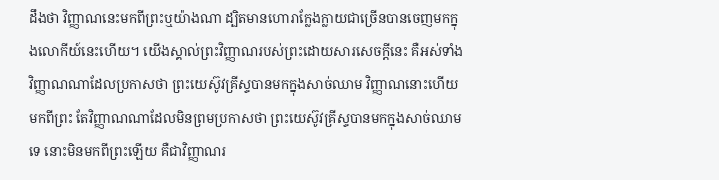ដឹងថា វិញ្ញាណនេះមកពីព្រះឬយ៉ាងណា ដ្បិតមានហោរាក្លែងក្លាយជាច្រើនបានចេញមកក្នុងលោកីយ៍នេះហើយ។ យើងស្គាល់ព្រះវិញ្ញាណរបស់ព្រះដោយសារសេចក្ដីនេះ គឺអស់ទាំងវិញ្ញាណណាដែលប្រកាសថា ព្រះយេស៊ូវគ្រីស្ទបានមកក្នុងសាច់ឈាម វិញ្ញាណនោះហើយមកពីព្រះ តែវិញ្ញាណណាដែលមិនព្រមប្រកាសថា ព្រះយេស៊ូវគ្រីស្ទបានមកក្នុងសាច់ឈាមទេ នោះមិនមកពីព្រះឡើយ គឺជាវិញ្ញាណរ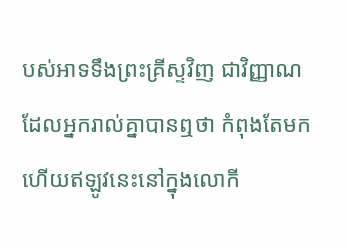បស់អាទទឹងព្រះគ្រីស្ទវិញ ជាវិញ្ញាណដែលអ្នករាល់គ្នាបានឮថា កំពុងតែមក ហើយឥឡូវនេះនៅក្នុងលោកី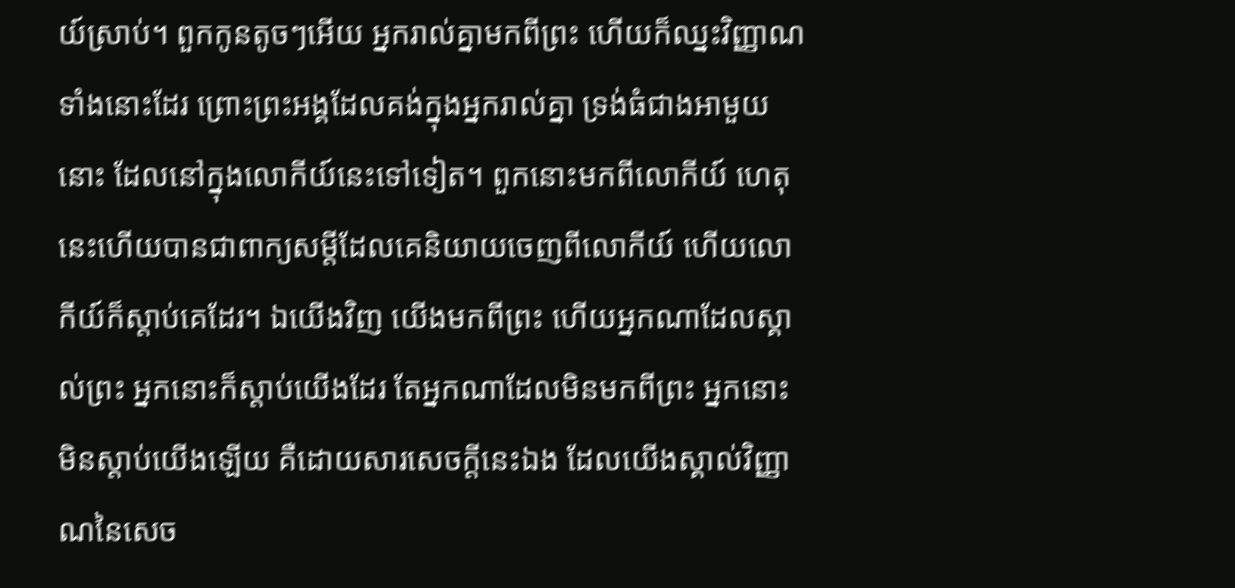យ៍ស្រាប់។ ពួកកូនតូចៗអើយ អ្នករាល់គ្នាមកពីព្រះ ហើយក៏ឈ្នះវិញ្ញាណទាំងនោះដែរ ព្រោះព្រះអង្គដែលគង់ក្នុងអ្នករាល់គ្នា ទ្រង់ធំជាងអាមួយនោះ ដែលនៅក្នុងលោកីយ៍នេះទៅទៀត។ ពួកនោះមកពីលោកីយ៍ ហេតុនេះហើយបានជាពាក្យសម្ដីដែលគេនិយាយចេញពីលោកីយ៍ ហើយលោកីយ៍ក៏ស្តាប់គេដែរ។ ឯយើងវិញ យើងមកពីព្រះ ហើយអ្នកណាដែលស្គាល់ព្រះ អ្នកនោះក៏ស្តាប់យើងដែរ តែអ្នកណាដែលមិនមកពីព្រះ អ្នកនោះមិនស្តាប់យើងឡើយ គឺដោយសារសេចក្ដីនេះឯង ដែលយើងស្គាល់វិញ្ញាណនៃសេច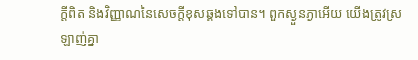ក្ដីពិត និងវិញ្ញាណនៃសេចក្ដីខុសឆ្គងទៅបាន។ ពួកស្ងួនភ្ងាអើយ យើងត្រូវស្រឡាញ់គ្នា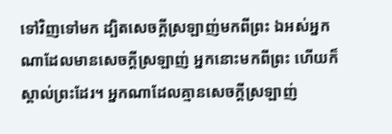ទៅវិញទៅមក ដ្បិតសេចក្ដីស្រឡាញ់មកពីព្រះ ឯអស់អ្នកណាដែលមានសេចក្ដីស្រឡាញ់ អ្នកនោះមកពីព្រះ ហើយក៏ស្គាល់ព្រះដែរ។ អ្នកណាដែលគ្មានសេចក្ដីស្រឡាញ់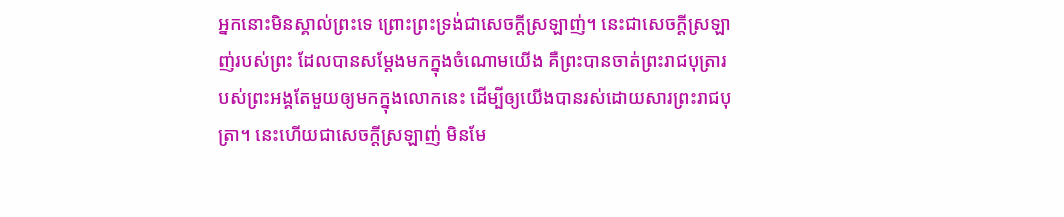អ្នកនោះមិនស្គាល់ព្រះទេ ព្រោះព្រះទ្រង់ជាសេចក្ដីស្រឡាញ់។ នេះជាសេចក្ដីស្រឡាញ់របស់ព្រះ ដែលបានសម្តែងមកក្នុងចំណោមយើង គឺព្រះបានចាត់ព្រះរាជបុត្រារបស់ព្រះអង្គតែមួយឲ្យមកក្នុងលោកនេះ ដើម្បីឲ្យយើងបានរស់ដោយសារព្រះរាជបុត្រា។ នេះហើយជាសេចក្ដីស្រឡាញ់ មិនមែ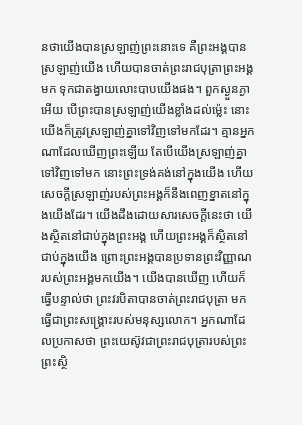នថាយើងបានស្រឡាញ់ព្រះនោះទេ គឺព្រះអង្គបានស្រឡាញ់យើង ហើយបានចាត់ព្រះរាជបុត្រាព្រះអង្គមក ទុកជាតង្វាយលោះបាបយើងផង។ ពួកស្ងួនភ្ងាអើយ បើព្រះបានស្រឡាញ់យើងខ្លាំងដល់ម៉្លេះ នោះយើងក៏ត្រូវស្រឡាញ់គ្នាទៅវិញទៅមកដែរ។ គ្មានអ្នកណាដែលឃើញព្រះឡើយ តែបើយើងស្រឡាញ់គ្នាទៅវិញទៅមក នោះព្រះទ្រង់គង់នៅក្នុងយើង ហើយសេចក្ដីស្រឡាញ់របស់ព្រះអង្គក៏នឹងពេញខ្នាតនៅក្នុងយើងដែរ។ យើងដឹងដោយសារសេចក្ដីនេះថា យើងស្ថិតនៅជាប់ក្នុងព្រះអង្គ ហើយព្រះអង្គក៏ស្ថិតនៅជាប់ក្នុងយើង ព្រោះព្រះអង្គបានប្រទានព្រះវិញ្ញាណរបស់ព្រះអង្គមកយើង។ យើងបានឃើញ ហើយក៏ធ្វើបន្ទាល់ថា ព្រះវរបិតាបានចាត់ព្រះរាជបុត្រា មកធ្វើជាព្រះសង្គ្រោះរបស់មនុស្សលោក។ អ្នកណាដែលប្រកាសថា ព្រះយេស៊ូវជាព្រះរាជបុត្រារបស់ព្រះ ព្រះស្ថិ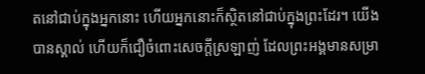តនៅជាប់ក្នុងអ្នកនោះ ហើយអ្នកនោះក៏ស្ថិតនៅជាប់ក្នុងព្រះដែរ។ យើងបានស្គាល់ ហើយក៏ជឿចំពោះសេចក្ដីស្រឡាញ់ ដែលព្រះអង្គមានសម្រា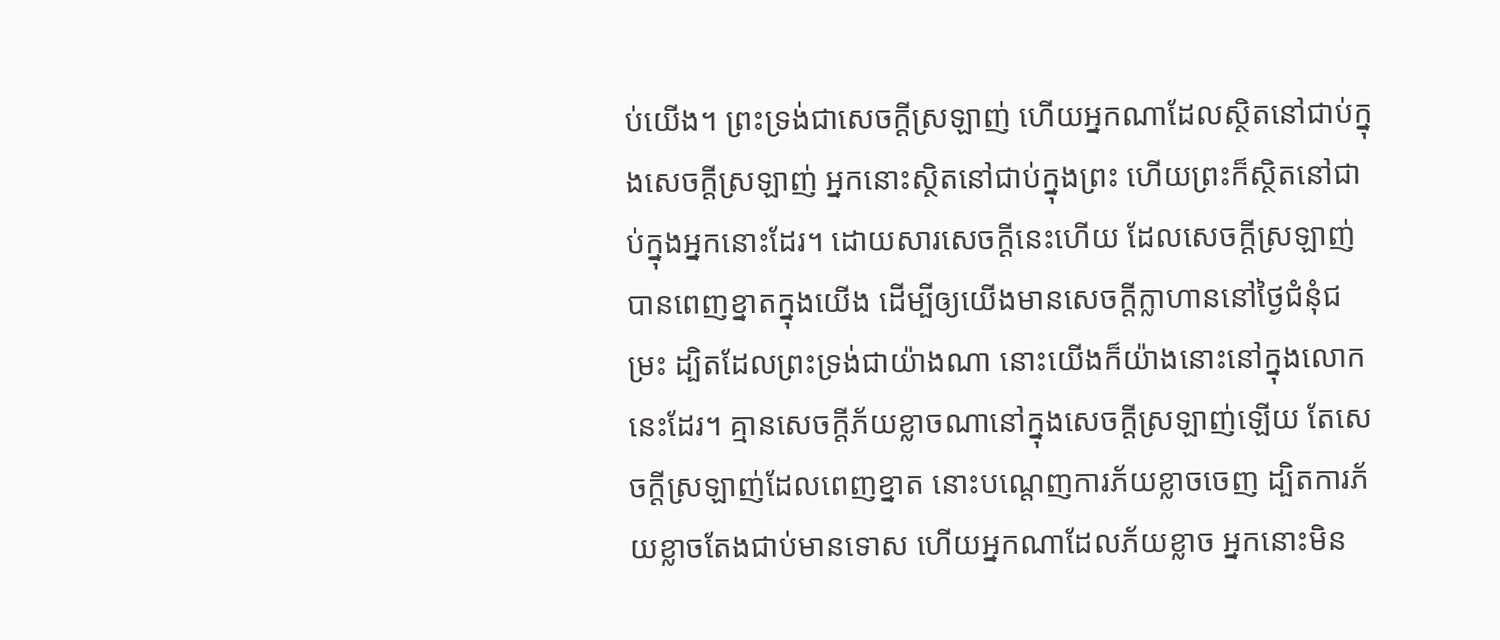ប់យើង។ ព្រះទ្រង់ជាសេចក្ដីស្រឡាញ់ ហើយអ្នកណាដែលស្ថិតនៅជាប់ក្នុងសេចក្ដីស្រឡាញ់ អ្នកនោះស្ថិតនៅជាប់ក្នុងព្រះ ហើយព្រះក៏ស្ថិតនៅជាប់ក្នុងអ្នកនោះដែរ។ ដោយសារសេចក្ដីនេះហើយ ដែលសេចក្ដីស្រឡាញ់បានពេញខ្នាតក្នុងយើង ដើម្បីឲ្យយើងមានសេចក្ដីក្លាហាននៅថ្ងៃជំនុំជម្រះ ដ្បិតដែលព្រះទ្រង់ជាយ៉ាងណា នោះយើងក៏យ៉ាងនោះនៅក្នុងលោកនេះដែរ។ គ្មានសេចក្ដីភ័យខ្លាចណានៅក្នុងសេចក្ដីស្រឡាញ់ឡើយ តែសេចក្ដីស្រឡាញ់ដែលពេញខ្នាត នោះបណ្តេញការភ័យខ្លាចចេញ ដ្បិតការភ័យខ្លាចតែងជាប់មានទោស ហើយអ្នកណាដែលភ័យខ្លាច អ្នកនោះមិន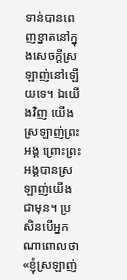ទាន់បានពេញខ្នាតនៅក្នុងសេចក្ដីស្រឡាញ់នៅឡើយទេ។ ឯយើងវិញ យើងស្រឡាញ់ព្រះអង្គ ព្រោះព្រះអង្គបានស្រឡាញ់យើងជាមុន។ ប្រសិនបើអ្នកណាពោលថា «ខ្ញុំស្រឡាញ់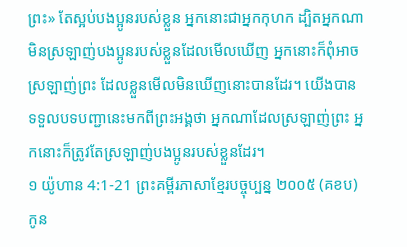ព្រះ» តែស្អប់បងប្អូនរបស់ខ្លួន អ្នកនោះជាអ្នកកុហក ដ្បិតអ្នកណាមិនស្រឡាញ់បងប្អូនរបស់ខ្លួនដែលមើលឃើញ អ្នកនោះក៏ពុំអាចស្រឡាញ់ព្រះ ដែលខ្លួនមើលមិនឃើញនោះបានដែរ។ យើងបានទទួលបទបញ្ជានេះមកពីព្រះអង្គថា អ្នកណាដែលស្រឡាញ់ព្រះ អ្នកនោះក៏ត្រូវតែស្រឡាញ់បងប្អូនរបស់ខ្លួនដែរ។
១ យ៉ូហាន 4:1-21 ព្រះគម្ពីរភាសាខ្មែរបច្ចុប្បន្ន ២០០៥ (គខប)
កូន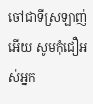ចៅជាទីស្រឡាញ់អើយ សូមកុំជឿអស់អ្នក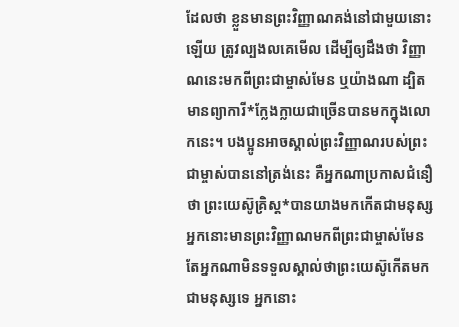ដែលថា ខ្លួនមានព្រះវិញ្ញាណគង់នៅជាមួយនោះឡើយ ត្រូវល្បងលគេមើល ដើម្បីឲ្យដឹងថា វិញ្ញាណនេះមកពីព្រះជាម្ចាស់មែន ឬយ៉ាងណា ដ្បិតមានព្យាការី*ក្លែងក្លាយជាច្រើនបានមកក្នុងលោកនេះ។ បងប្អូនអាចស្គាល់ព្រះវិញ្ញាណរបស់ព្រះជាម្ចាស់បាននៅត្រង់នេះ គឺអ្នកណាប្រកាសជំនឿថា ព្រះយេស៊ូគ្រិស្ត*បានយាងមកកើតជាមនុស្ស អ្នកនោះមានព្រះវិញ្ញាណមកពីព្រះជាម្ចាស់មែន តែអ្នកណាមិនទទួលស្គាល់ថាព្រះយេស៊ូកើតមកជាមនុស្សទេ អ្នកនោះ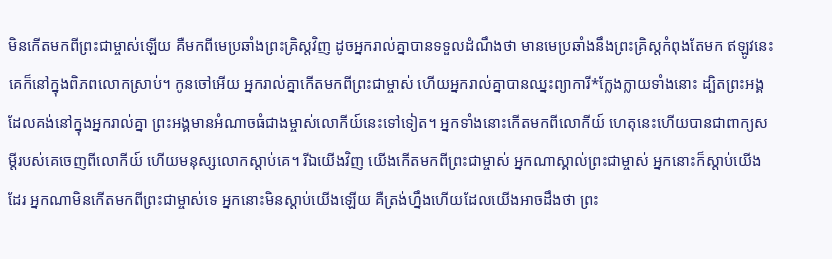មិនកើតមកពីព្រះជាម្ចាស់ឡើយ គឺមកពីមេប្រឆាំងព្រះគ្រិស្តវិញ ដូចអ្នករាល់គ្នាបានទទួលដំណឹងថា មានមេប្រឆាំងនឹងព្រះគ្រិស្តកំពុងតែមក ឥឡូវនេះ គេក៏នៅក្នុងពិភពលោកស្រាប់។ កូនចៅអើយ អ្នករាល់គ្នាកើតមកពីព្រះជាម្ចាស់ ហើយអ្នករាល់គ្នាបានឈ្នះព្យាការី*ក្លែងក្លាយទាំងនោះ ដ្បិតព្រះអង្គដែលគង់នៅក្នុងអ្នករាល់គ្នា ព្រះអង្គមានអំណាចធំជាងម្ចាស់លោកីយ៍នេះទៅទៀត។ អ្នកទាំងនោះកើតមកពីលោកីយ៍ ហេតុនេះហើយបានជាពាក្យសម្ដីរបស់គេចេញពីលោកីយ៍ ហើយមនុស្សលោកស្ដាប់គេ។ រីឯយើងវិញ យើងកើតមកពីព្រះជាម្ចាស់ អ្នកណាស្គាល់ព្រះជាម្ចាស់ អ្នកនោះក៏ស្ដាប់យើងដែរ អ្នកណាមិនកើតមកពីព្រះជាម្ចាស់ទេ អ្នកនោះមិនស្ដាប់យើងឡើយ គឺត្រង់ហ្នឹងហើយដែលយើងអាចដឹងថា ព្រះ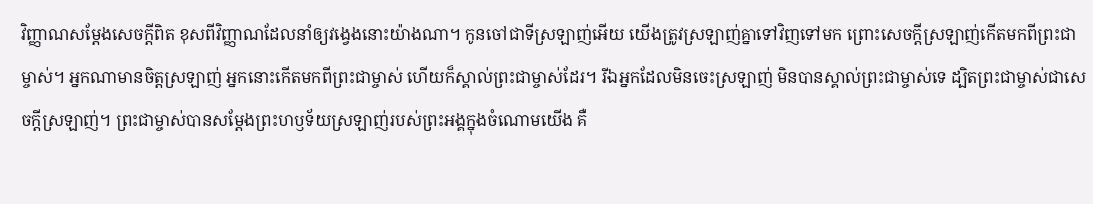វិញ្ញាណសម្តែងសេចក្ដីពិត ខុសពីវិញ្ញាណដែលនាំឲ្យវង្វេងនោះយ៉ាងណា។ កូនចៅជាទីស្រឡាញ់អើយ យើងត្រូវស្រឡាញ់គ្នាទៅវិញទៅមក ព្រោះសេចក្ដីស្រឡាញ់កើតមកពីព្រះជាម្ចាស់។ អ្នកណាមានចិត្តស្រឡាញ់ អ្នកនោះកើតមកពីព្រះជាម្ចាស់ ហើយក៏ស្គាល់ព្រះជាម្ចាស់ដែរ។ រីឯអ្នកដែលមិនចេះស្រឡាញ់ មិនបានស្គាល់ព្រះជាម្ចាស់ទេ ដ្បិតព្រះជាម្ចាស់ជាសេចក្ដីស្រឡាញ់។ ព្រះជាម្ចាស់បានសម្តែងព្រះហឫទ័យស្រឡាញ់របស់ព្រះអង្គក្នុងចំណោមយើង គឺ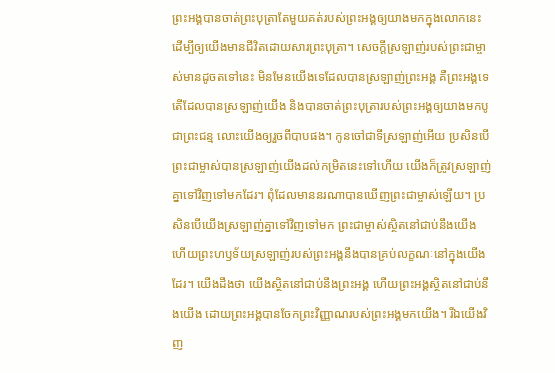ព្រះអង្គបានចាត់ព្រះបុត្រាតែមួយគត់របស់ព្រះអង្គឲ្យយាងមកក្នុងលោកនេះ ដើម្បីឲ្យយើងមានជីវិតដោយសារព្រះបុត្រា។ សេចក្ដីស្រឡាញ់របស់ព្រះជាម្ចាស់មានដូចតទៅនេះ មិនមែនយើងទេដែលបានស្រឡាញ់ព្រះអង្គ គឺព្រះអង្គទេតើដែលបានស្រឡាញ់យើង និងបានចាត់ព្រះបុត្រារបស់ព្រះអង្គឲ្យយាងមកបូជាព្រះជន្ម លោះយើងឲ្យរួចពីបាបផង។ កូនចៅជាទីស្រឡាញ់អើយ ប្រសិនបើព្រះជាម្ចាស់បានស្រឡាញ់យើងដល់កម្រិតនេះទៅហើយ យើងក៏ត្រូវស្រឡាញ់គ្នាទៅវិញទៅមកដែរ។ ពុំដែលមាននរណាបានឃើញព្រះជាម្ចាស់ឡើយ។ ប្រសិនបើយើងស្រឡាញ់គ្នាទៅវិញទៅមក ព្រះជាម្ចាស់ស្ថិតនៅជាប់នឹងយើង ហើយព្រះហឫទ័យស្រឡាញ់របស់ព្រះអង្គនឹងបានគ្រប់លក្ខណៈនៅក្នុងយើងដែរ។ យើងដឹងថា យើងស្ថិតនៅជាប់នឹងព្រះអង្គ ហើយព្រះអង្គស្ថិតនៅជាប់នឹងយើង ដោយព្រះអង្គបានចែកព្រះវិញ្ញាណរបស់ព្រះអង្គមកយើង។ រីឯយើងវិញ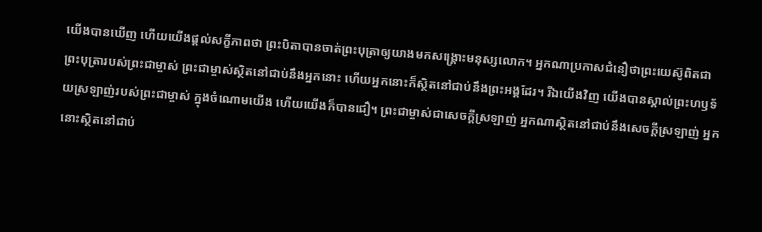យើងបានឃើញ ហើយយើងផ្ដល់សក្ខីភាពថា ព្រះបិតាបានចាត់ព្រះបុត្រាឲ្យយាងមកសង្គ្រោះមនុស្សលោក។ អ្នកណាប្រកាសជំនឿថាព្រះយេស៊ូពិតជាព្រះបុត្រារបស់ព្រះជាម្ចាស់ ព្រះជាម្ចាស់ស្ថិតនៅជាប់នឹងអ្នកនោះ ហើយអ្នកនោះក៏ស្ថិតនៅជាប់នឹងព្រះអង្គដែរ។ រីឯយើងវិញ យើងបានស្គាល់ព្រះហឫទ័យស្រឡាញ់របស់ព្រះជាម្ចាស់ ក្នុងចំណោមយើង ហើយយើងក៏បានជឿ។ ព្រះជាម្ចាស់ជាសេចក្ដីស្រឡាញ់ អ្នកណាស្ថិតនៅជាប់នឹងសេចក្ដីស្រឡាញ់ អ្នកនោះស្ថិតនៅជាប់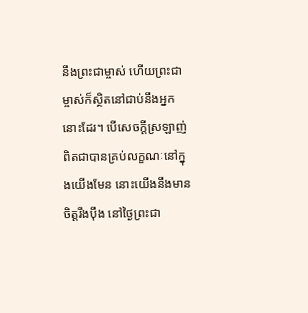នឹងព្រះជាម្ចាស់ ហើយព្រះជាម្ចាស់ក៏ស្ថិតនៅជាប់នឹងអ្នកនោះដែរ។ បើសេចក្ដីស្រឡាញ់ពិតជាបានគ្រប់លក្ខណៈនៅក្នុងយើងមែន នោះយើងនឹងមានចិត្តរឹងប៉ឹង នៅថ្ងៃព្រះជា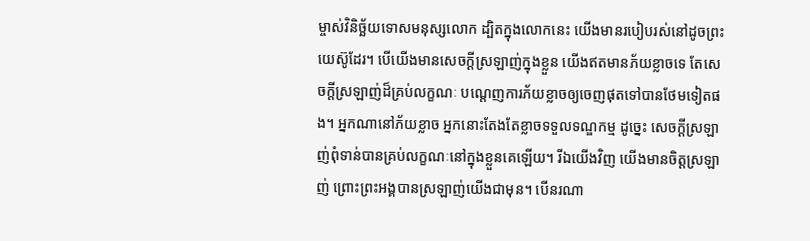ម្ចាស់វិនិច្ឆ័យទោសមនុស្សលោក ដ្បិតក្នុងលោកនេះ យើងមានរបៀបរស់នៅដូចព្រះយេស៊ូដែរ។ បើយើងមានសេចក្ដីស្រឡាញ់ក្នុងខ្លួន យើងឥតមានភ័យខ្លាចទេ តែសេចក្ដីស្រឡាញ់ដ៏គ្រប់លក្ខណៈ បណ្ដេញការភ័យខ្លាចឲ្យចេញផុតទៅបានថែមទៀតផង។ អ្នកណានៅភ័យខ្លាច អ្នកនោះតែងតែខ្លាចទទួលទណ្ឌកម្ម ដូច្នេះ សេចក្ដីស្រឡាញ់ពុំទាន់បានគ្រប់លក្ខណៈនៅក្នុងខ្លួនគេឡើយ។ រីឯយើងវិញ យើងមានចិត្តស្រឡាញ់ ព្រោះព្រះអង្គបានស្រឡាញ់យើងជាមុន។ បើនរណា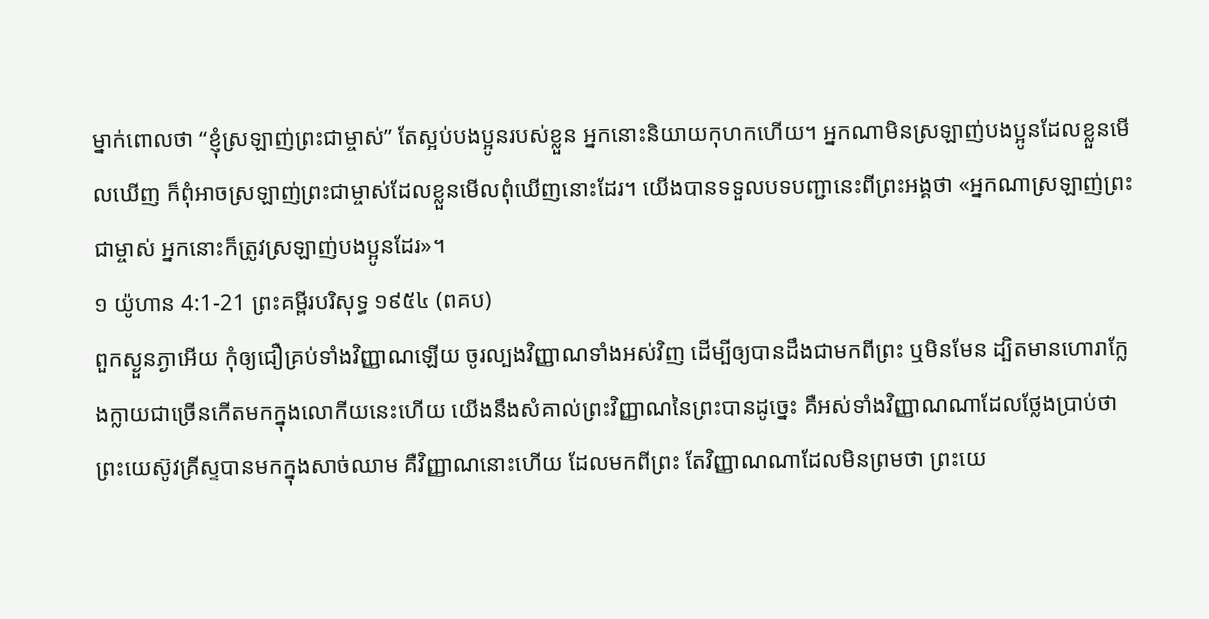ម្នាក់ពោលថា “ខ្ញុំស្រឡាញ់ព្រះជាម្ចាស់” តែស្អប់បងប្អូនរបស់ខ្លួន អ្នកនោះនិយាយកុហកហើយ។ អ្នកណាមិនស្រឡាញ់បងប្អូនដែលខ្លួនមើលឃើញ ក៏ពុំអាចស្រឡាញ់ព្រះជាម្ចាស់ដែលខ្លួនមើលពុំឃើញនោះដែរ។ យើងបានទទួលបទបញ្ជានេះពីព្រះអង្គថា «អ្នកណាស្រឡាញ់ព្រះជាម្ចាស់ អ្នកនោះក៏ត្រូវស្រឡាញ់បងប្អូនដែរ»។
១ យ៉ូហាន 4:1-21 ព្រះគម្ពីរបរិសុទ្ធ ១៩៥៤ (ពគប)
ពួកស្ងួនភ្ងាអើយ កុំឲ្យជឿគ្រប់ទាំងវិញ្ញាណឡើយ ចូរល្បងវិញ្ញាណទាំងអស់វិញ ដើម្បីឲ្យបានដឹងជាមកពីព្រះ ឬមិនមែន ដ្បិតមានហោរាក្លែងក្លាយជាច្រើនកើតមកក្នុងលោកីយនេះហើយ យើងនឹងសំគាល់ព្រះវិញ្ញាណនៃព្រះបានដូច្នេះ គឺអស់ទាំងវិញ្ញាណណាដែលថ្លែងប្រាប់ថា ព្រះយេស៊ូវគ្រីស្ទបានមកក្នុងសាច់ឈាម គឺវិញ្ញាណនោះហើយ ដែលមកពីព្រះ តែវិញ្ញាណណាដែលមិនព្រមថា ព្រះយេ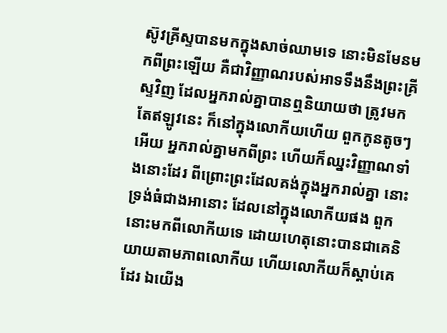ស៊ូវគ្រីស្ទបានមកក្នុងសាច់ឈាមទេ នោះមិនមែនមកពីព្រះឡើយ គឺជាវិញ្ញាណរបស់អាទទឹងនឹងព្រះគ្រីស្ទវិញ ដែលអ្នករាល់គ្នាបានឮនិយាយថា ត្រូវមក តែឥឡូវនេះ ក៏នៅក្នុងលោកីយហើយ ពួកកូនតូចៗអើយ អ្នករាល់គ្នាមកពីព្រះ ហើយក៏ឈ្នះវិញ្ញាណទាំងនោះដែរ ពីព្រោះព្រះដែលគង់ក្នុងអ្នករាល់គ្នា នោះទ្រង់ធំជាងអានោះ ដែលនៅក្នុងលោកីយផង ពួកនោះមកពីលោកីយទេ ដោយហេតុនោះបានជាគេនិយាយតាមភាពលោកីយ ហើយលោកីយក៏ស្តាប់គេដែរ ឯយើង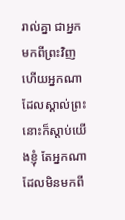រាល់គ្នា ជាអ្នកមកពីព្រះវិញ ហើយអ្នកណាដែលស្គាល់ព្រះនោះក៏ស្តាប់យើងខ្ញុំ តែអ្នកណាដែលមិនមកពី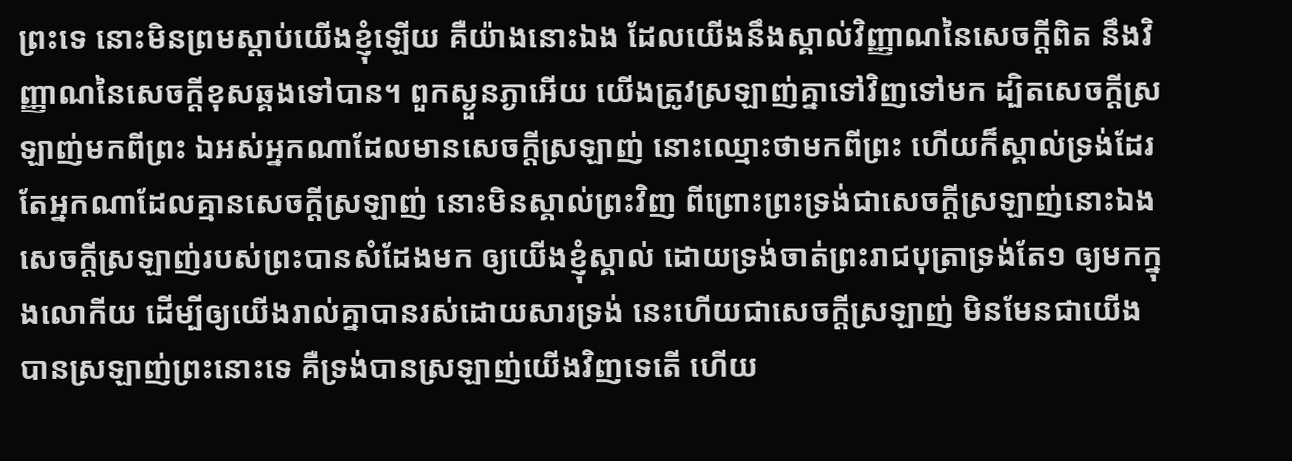ព្រះទេ នោះមិនព្រមស្តាប់យើងខ្ញុំឡើយ គឺយ៉ាងនោះឯង ដែលយើងនឹងស្គាល់វិញ្ញាណនៃសេចក្ដីពិត នឹងវិញ្ញាណនៃសេចក្ដីខុសឆ្គងទៅបាន។ ពួកស្ងួនភ្ងាអើយ យើងត្រូវស្រឡាញ់គ្នាទៅវិញទៅមក ដ្បិតសេចក្ដីស្រឡាញ់មកពីព្រះ ឯអស់អ្នកណាដែលមានសេចក្ដីស្រឡាញ់ នោះឈ្មោះថាមកពីព្រះ ហើយក៏ស្គាល់ទ្រង់ដែរ តែអ្នកណាដែលគ្មានសេចក្ដីស្រឡាញ់ នោះមិនស្គាល់ព្រះវិញ ពីព្រោះព្រះទ្រង់ជាសេចក្ដីស្រឡាញ់នោះឯង សេចក្ដីស្រឡាញ់របស់ព្រះបានសំដែងមក ឲ្យយើងខ្ញុំស្គាល់ ដោយទ្រង់ចាត់ព្រះរាជបុត្រាទ្រង់តែ១ ឲ្យមកក្នុងលោកីយ ដើម្បីឲ្យយើងរាល់គ្នាបានរស់ដោយសារទ្រង់ នេះហើយជាសេចក្ដីស្រឡាញ់ មិនមែនជាយើងបានស្រឡាញ់ព្រះនោះទេ គឺទ្រង់បានស្រឡាញ់យើងវិញទេតើ ហើយ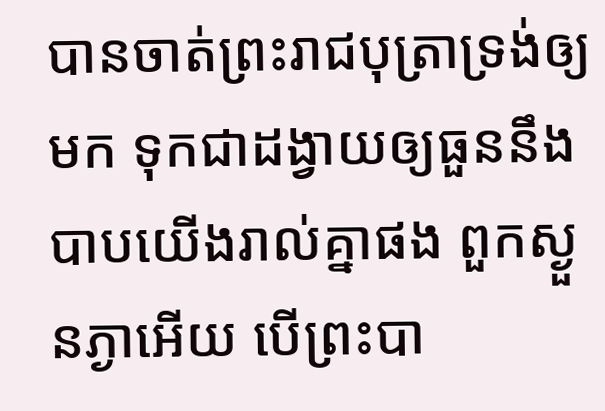បានចាត់ព្រះរាជបុត្រាទ្រង់ឲ្យមក ទុកជាដង្វាយឲ្យធួននឹងបាបយើងរាល់គ្នាផង ពួកស្ងួនភ្ងាអើយ បើព្រះបា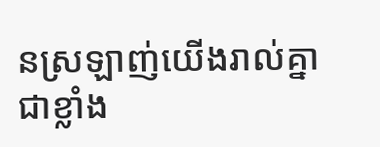នស្រឡាញ់យើងរាល់គ្នាជាខ្លាំង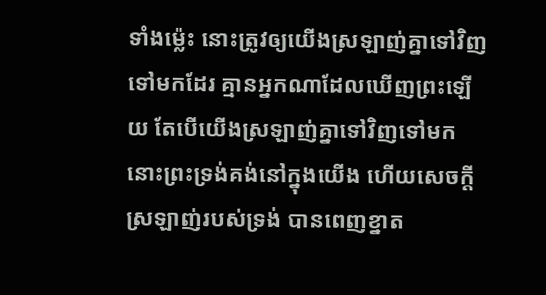ទាំងម៉្លេះ នោះត្រូវឲ្យយើងស្រឡាញ់គ្នាទៅវិញទៅមកដែរ គ្មានអ្នកណាដែលឃើញព្រះឡើយ តែបើយើងស្រឡាញ់គ្នាទៅវិញទៅមក នោះព្រះទ្រង់គង់នៅក្នុងយើង ហើយសេចក្ដីស្រឡាញ់របស់ទ្រង់ បានពេញខ្នាត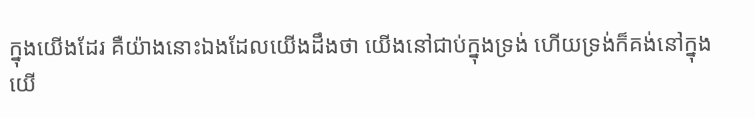ក្នុងយើងដែរ គឺយ៉ាងនោះឯងដែលយើងដឹងថា យើងនៅជាប់ក្នុងទ្រង់ ហើយទ្រង់ក៏គង់នៅក្នុងយើ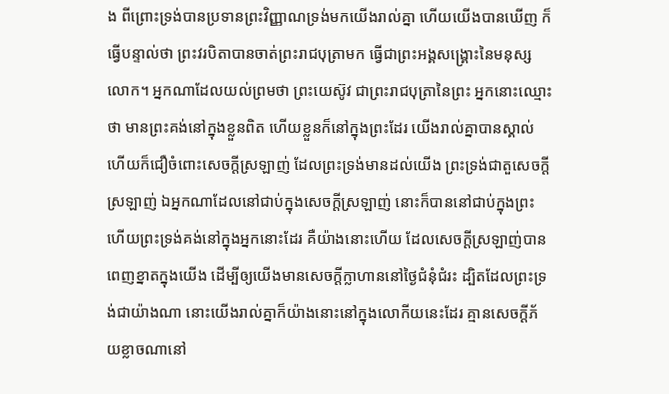ង ពីព្រោះទ្រង់បានប្រទានព្រះវិញ្ញាណទ្រង់មកយើងរាល់គ្នា ហើយយើងបានឃើញ ក៏ធ្វើបន្ទាល់ថា ព្រះវរបិតាបានចាត់ព្រះរាជបុត្រាមក ធ្វើជាព្រះអង្គសង្គ្រោះនៃមនុស្សលោក។ អ្នកណាដែលយល់ព្រមថា ព្រះយេស៊ូវ ជាព្រះរាជបុត្រានៃព្រះ អ្នកនោះឈ្មោះថា មានព្រះគង់នៅក្នុងខ្លួនពិត ហើយខ្លួនក៏នៅក្នុងព្រះដែរ យើងរាល់គ្នាបានស្គាល់ ហើយក៏ជឿចំពោះសេចក្ដីស្រឡាញ់ ដែលព្រះទ្រង់មានដល់យើង ព្រះទ្រង់ជាតួសេចក្ដីស្រឡាញ់ ឯអ្នកណាដែលនៅជាប់ក្នុងសេចក្ដីស្រឡាញ់ នោះក៏បាននៅជាប់ក្នុងព្រះ ហើយព្រះទ្រង់គង់នៅក្នុងអ្នកនោះដែរ គឺយ៉ាងនោះហើយ ដែលសេចក្ដីស្រឡាញ់បានពេញខ្នាតក្នុងយើង ដើម្បីឲ្យយើងមានសេចក្ដីក្លាហាននៅថ្ងៃជំនុំជំរះ ដ្បិតដែលព្រះទ្រង់ជាយ៉ាងណា នោះយើងរាល់គ្នាក៏យ៉ាងនោះនៅក្នុងលោកីយនេះដែរ គ្មានសេចក្ដីភ័យខ្លាចណានៅ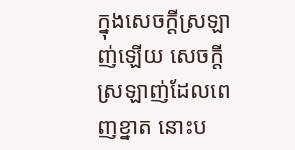ក្នុងសេចក្ដីស្រឡាញ់ឡើយ សេចក្ដីស្រឡាញ់ដែលពេញខ្នាត នោះប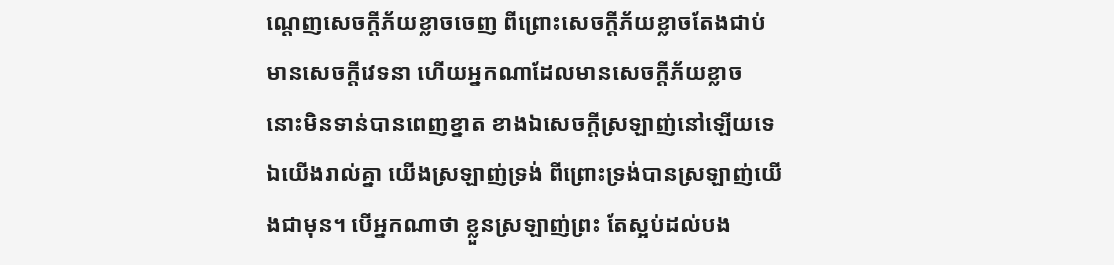ណ្តេញសេចក្ដីភ័យខ្លាចចេញ ពីព្រោះសេចក្ដីភ័យខ្លាចតែងជាប់មានសេចក្ដីវេទនា ហើយអ្នកណាដែលមានសេចក្ដីភ័យខ្លាច នោះមិនទាន់បានពេញខ្នាត ខាងឯសេចក្ដីស្រឡាញ់នៅឡើយទេ ឯយើងរាល់គ្នា យើងស្រឡាញ់ទ្រង់ ពីព្រោះទ្រង់បានស្រឡាញ់យើងជាមុន។ បើអ្នកណាថា ខ្លួនស្រឡាញ់ព្រះ តែស្អប់ដល់បង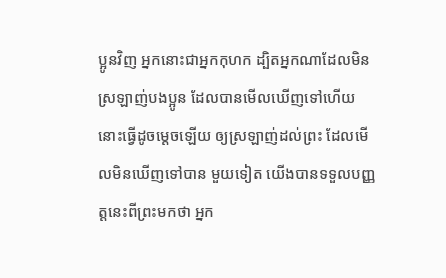ប្អូនវិញ អ្នកនោះជាអ្នកកុហក ដ្បិតអ្នកណាដែលមិនស្រឡាញ់បងប្អូន ដែលបានមើលឃើញទៅហើយ នោះធ្វើដូចម្តេចឡើយ ឲ្យស្រឡាញ់ដល់ព្រះ ដែលមើលមិនឃើញទៅបាន មួយទៀត យើងបានទទួលបញ្ញត្តនេះពីព្រះមកថា អ្នក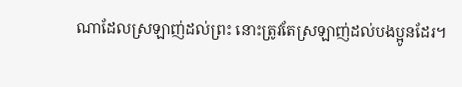ណាដែលស្រឡាញ់ដល់ព្រះ នោះត្រូវតែស្រឡាញ់ដល់បងប្អូនដែរ។